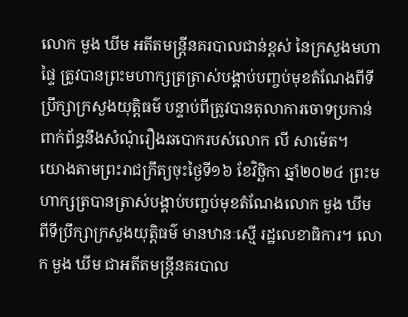លោក មួង ឃីម អតីតមន្ត្រីនគរបាលជាន់ខ្ពស់ នៃក្រសួងមហាផ្ទៃ ត្រូវបានព្រះមហាក្សត្រត្រាស់បង្គាប់បញ្ចប់មុខតំណែងពីទីប្រឹក្សាក្រសួងយុត្តិធម៌ បន្ទាប់ពីត្រូវបានតុលាការចោទប្រកាន់ ពាក់ព័ន្ធនឹងសំណុំរឿងឆបោករបស់លោក លី សាម៉េត។
យោងតាមព្រះរាជក្រឹត្យចុះថ្ងៃទី១៦ ខែវិច្ឆិកា ឆ្នាំ២០២៤ ព្រះមហាក្សត្របានត្រាស់បង្គាប់បញ្ចប់មុខតំណែងលោក មួង ឃីម ពីទីប្រឹក្សាក្រសួងយុត្តិធម៌ មានឋានៈស្មើ រដ្ឋលេខាធិការ។ លោក មួង ឃីម ជាអតីតមន្ត្រីនគរបាល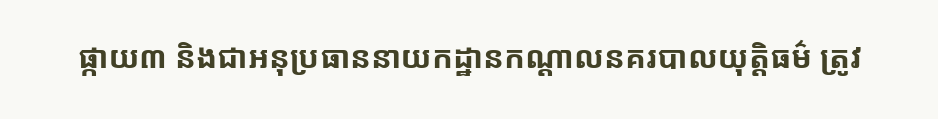ផ្កាយ៣ និងជាអនុប្រធាននាយកដ្ឋានកណ្តាលនគរបាលយុត្តិធម៌ ត្រូវ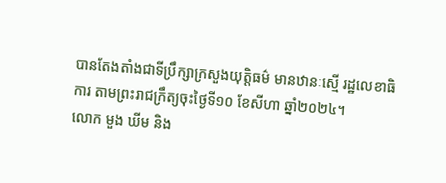បានតែងតាំងជាទីប្រឹក្សាក្រសួងយុត្តិធម៌ មានឋានៈស្មើ រដ្ឋលេខាធិការ តាមព្រះរាជក្រឹត្យចុះថ្ងៃទី១០ ខែសីហា ឆ្នាំ២០២៤។
លោក មួង ឃីម និង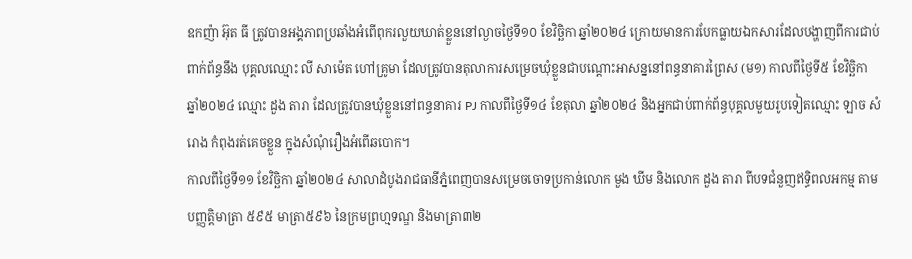ឧកញ៉ា អ៊ុត ធី ត្រូវបានអង្គភាពប្រឆាំងអំពើពុករលួយឃាត់ខ្លួននៅល្ងាចថ្ងៃទី១០ ខែវិច្ឆិកា ឆ្នាំ២០២៤ ក្រោយមានការបែកធ្លាយឯកសារដែលបង្ហាញពីការជាប់ពាក់ព័ន្ធនឹង បុគ្គលឈ្មោះ លី សាម៉េត ហៅគ្រូមា ដែលត្រូវបានតុលាការសម្រេចឃុំខ្លួនជាបណ្តោះអាសន្ននៅពន្ធនាគារព្រៃស (ម១) កាលពីថ្ងៃទី៥ ខែវិច្ឆិកា ឆ្នាំ២០២៤ ឈ្មោះ ដួង តារា ដែលត្រូវបានឃុំខ្លួននៅពន្ធនាគារ PJ កាលពីថ្ងៃទី១៤ ខែតុលា ឆ្នាំ២០២៤ និងអ្នកជាប់ពាក់ព័ន្ធបុគ្គលមួយរូបទៀតឈ្មោះ ឡាច សំរោង កំពុងរត់គេចខ្លួន ក្នុងសំណុំរឿងអំពើឆបោក។
កាលពីថ្ងៃទី១១ ខែវិច្ឆិកា ឆ្នាំ២០២៤ សាលាដំបូងរាជធានីភ្នំពេញបានសម្រេចចោទប្រកាន់លោក មួង ឃីម និងលោក ដួង តារា ពីបទជំនួញឥទ្ធិពលអកម្ម តាមបញ្ញត្តិមាត្រា ៥៩៥ មាត្រា៥៩៦ នៃក្រមព្រហ្មទណ្ឌ និងមាត្រា៣២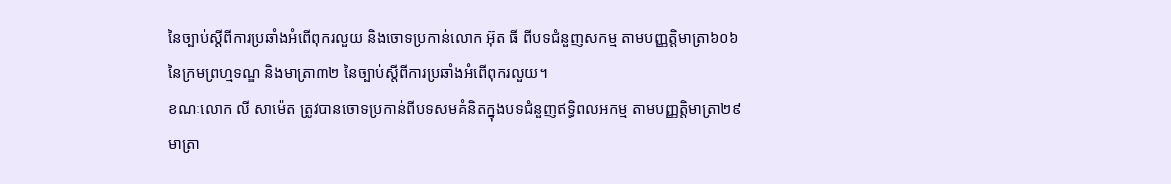នៃច្បាប់ស្តីពីការប្រឆាំងអំពើពុករលួយ និងចោទប្រកាន់លោក អ៊ុត ធី ពីបទជំនួញសកម្ម តាមបញ្ញត្តិមាត្រា៦០៦ នៃក្រមព្រហ្មទណ្ឌ និងមាត្រា៣២ នៃច្បាប់ស្តីពីការប្រឆាំងអំពើពុករលួយ។
ខណៈលោក លី សាម៉េត ត្រូវបានចោទប្រកាន់ពីបទសមគំនិតក្នុងបទជំនួញឥទ្ធិពលអកម្ម តាមបញ្ញត្តិមាត្រា២៩ មាត្រា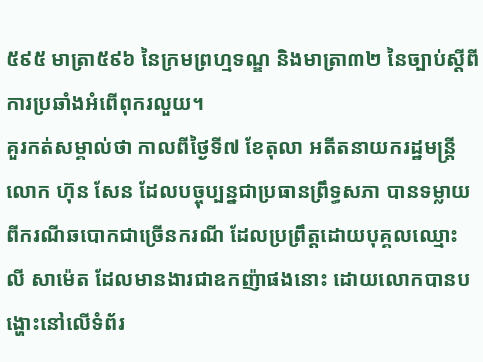៥៩៥ មាត្រា៥៩៦ នៃក្រមព្រហ្មទណ្ឌ និងមាត្រា៣២ នៃច្បាប់ស្តីពីការប្រឆាំងអំពើពុករលួយ។
គួរកត់សម្គាល់ថា កាលពីថ្ងៃទី៧ ខែតុលា អតីតនាយករដ្ឋមន្ត្រី លោក ហ៊ុន សែន ដែលបច្ចុប្បន្នជាប្រធានព្រឹទ្ធសភា បានទម្លាយពីករណីឆបោកជាច្រើនករណី ដែលប្រព្រឹត្តដោយបុគ្គលឈ្មោះ លី សាម៉េត ដែលមានងារជាឧកញ៉ាផងនោះ ដោយលោកបានបង្ហោះនៅលើទំព័រ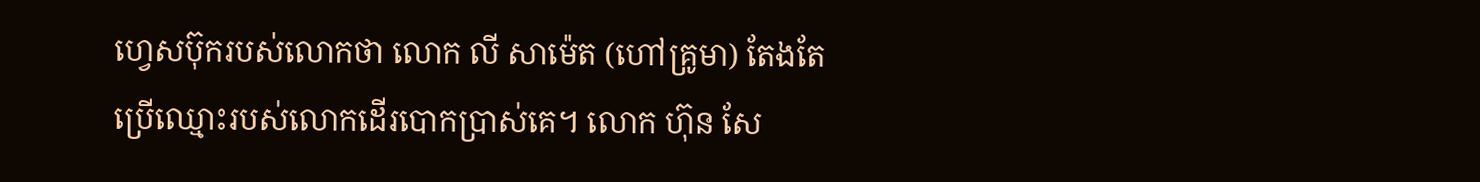ហ្វេសប៊ុករបស់លោកថា លោក លី សាម៉េត (ហៅគ្រូមា) តែងតែប្រើឈ្មោះរបស់លោកដើរបោកប្រាស់គេ។ លោក ហ៊ុន សែ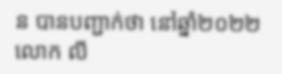ន បានបញ្ជាក់ថា នៅឆ្នាំ២០២២ លោក លី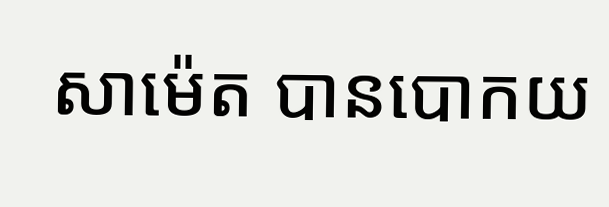សាម៉េត បានបោកយ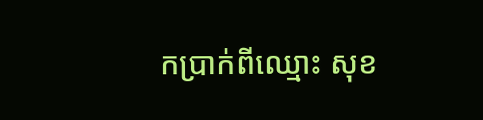កប្រាក់ពីឈ្មោះ សុខ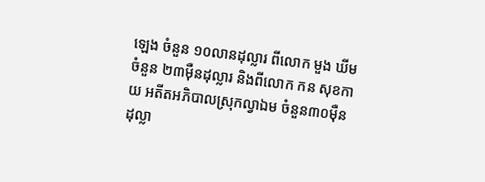ឡេង ចំនួន ១០លានដុល្លារ ពីលោក មួង ឃីម ចំនួន ២៣ម៉ឺនដុល្លារ និងពីលោក កន សុខកាយ អតីតអភិបាលស្រុកល្វាឯម ចំនួន៣០ម៉ឺនដុល្លា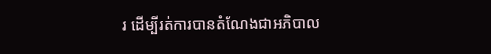រ ដើម្បីរត់ការបានតំណែងជាអភិបាល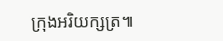ក្រុងអរិយក្សត្រ៕